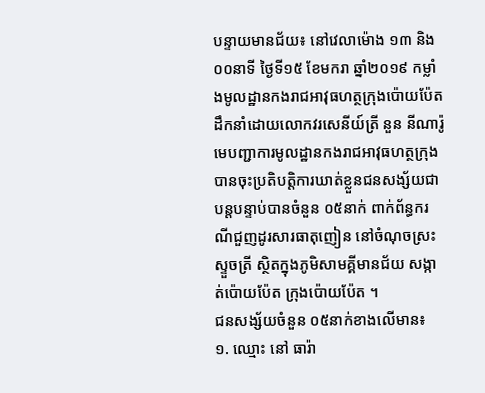បន្ទាយមានជ័យ៖ នៅវេលាម៉ោង ១៣ និង ០០នាទី ថ្ងៃទី១៥ ខែមករា ឆ្នាំ២០១៩ កម្លាំងមូលដ្ឋានកងរាជអាវុធហត្ថក្រុងប៉ោយប៉ែត ដឹកនាំដោយលោកវរសេនីយ៍ត្រី នួន នីណារ៉ូ មេបញ្ជាការមូលដ្ឋានកងរាជអាវុធហត្ថក្រុង បានចុះប្រតិបត្តិការឃាត់ខ្លួនជនសង្ស័យជាបន្តបន្ទាប់បានចំនួន ០៥នាក់ ពាក់ព័ន្ធករណីជួញដូរសារធាតុញៀន នៅចំណុចស្រះស្ទួចត្រី ស្ថិតក្នុងភូមិសាមគី្គមានជ័យ សង្កាត់ប៉ោយប៉ែត ក្រុងប៉ោយប៉ែត ។
ជនសង្ស័យចំនួន ០៥នាក់ខាងលើមាន៖
១. ឈ្មោះ នៅ ធារ៉ា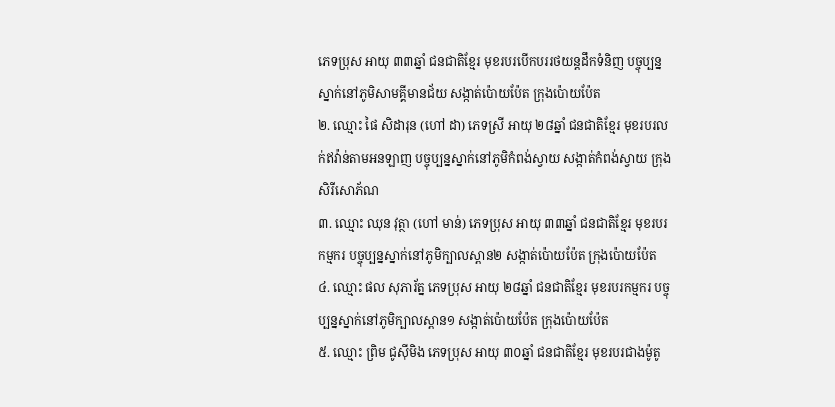ភេទប្រុស អាយុ ៣៣ឆ្នាំ ជនជាតិខ្មែរ មុខរបរបើកបររថយន្តដឹកទំនិញ បច្ចុប្បន្នស្នាក់នៅភូមិសាមគី្គមានជ័យ សង្កាត់ប៉ោយប៉ែត ក្រុងប៉ោយប៉ែត
២. ឈ្មោះ ផៃ សិដារុន (ហៅ ដា) ភេទស្រី អាយុ ២៨ឆ្នាំ ជនជាតិខ្មែរ មុខរបរលក់ឥវ៉ាន់តាមអនឡាញ បច្ចុប្បន្នស្នាក់នៅភូមិកំពង់ស្វាយ សង្កាត់កំពង់ស្វាយ ក្រុងសិរីសោភ័ណ
៣. ឈ្មោះ ឈុន វុត្ថា (ហៅ មាន់) ភេទប្រុស អាយុ ៣៣ឆ្នាំ ជនជាតិខ្មែរ មុខរបរកម្មករ បច្ចុប្បន្នស្នាក់នៅភូមិក្បាលស្ពាន២ សង្កាត់ប៉ោយប៉ែត ក្រុងប៉ោយប៉ែត
៤. ឈ្មោះ ផល សុភារ័ត្ន ភេទប្រុស អាយុ ២៨ឆ្នាំ ជនជាតិខ្មែរ មុខរបរកម្មករ បច្ចុប្បន្នស្នាក់នៅភូមិក្បាលស្ពាន១ សង្កាត់ប៉ោយប៉ែត ក្រុងប៉ោយប៉ែត
៥. ឈ្មោះ ព្រិម ជូស៊ីមិង ភេទប្រុស អាយុ ៣០ឆ្នាំ ជនជាតិខ្មែរ មុខរបរជាងម៉ូតូ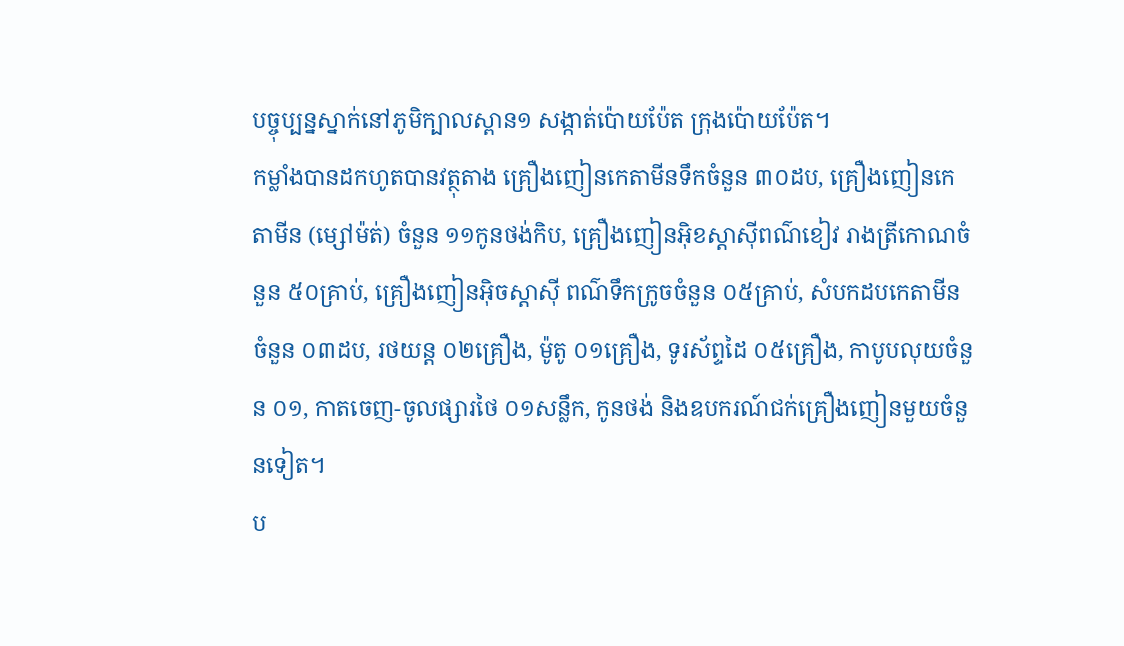បច្ចុប្បន្នស្នាក់នៅភូមិក្បាលស្ពាន១ សង្កាត់ប៉ោយប៉ែត ក្រុងប៉ោយប៉ែត។
កម្លាំងបានដកហូតបានវត្ថុតាង គ្រឿងញៀនកេតាមីនទឹកចំនួន ៣០ដប, គ្រឿងញៀនកេតាមីន (ម្សៅម៉ត់) ចំនួន ១១កូនថង់កិប, គ្រឿងញៀនអ៊ិខស្តាស៊ីពណ៌ខៀវ រាងត្រីកោណចំនួន ៥០គ្រាប់, គ្រឿងញៀនអ៊ិចស្តាស៊ី ពណ៌ទឹកក្រូចចំនួន ០៥គ្រាប់, សំបកដបកេតាមីនចំនួន ០៣ដប, រថយន្ត ០២គ្រឿង, ម៉ូតូ ០១គ្រឿង, ទូរស័ព្ទដៃ ០៥គ្រឿង, កាបូបលុយចំនួន ០១, កាតចេញ-ចូលផ្សារថៃ ០១សន្លឹក, កូនថង់ និងឧបករណ៍ជក់គ្រឿងញៀនមួយចំនួនទៀត។
ប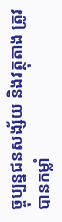ច្ចុប្បន្នជនសង្ស័យ និងវត្ថុតាង ត្រូវបានកម្លាំ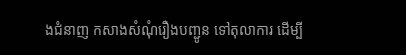ងជំនាញ កសាងសំណុំរឿងបញ្ជូន ទៅតុលាការ ដើម្បី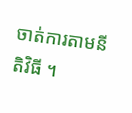ចាត់ការតាមនីតិវិធី ។